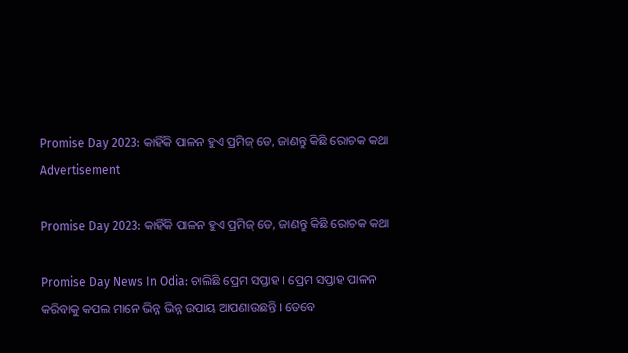Promise Day 2023: କାହିଁକି ପାଳନ ହୁଏ ପ୍ରମିଜ୍ ଡେ, ଜାଣନ୍ତୁ କିଛି ରୋଚକ କଥା
Advertisement

Promise Day 2023: କାହିଁକି ପାଳନ ହୁଏ ପ୍ରମିଜ୍ ଡେ, ଜାଣନ୍ତୁ କିଛି ରୋଚକ କଥା

Promise Day News In Odia: ଚାଲିଛି ପ୍ରେମ ସପ୍ତାହ । ପ୍ରେମ ସପ୍ତାହ ପାଳନ କରିବାକୁ କପଲ ମାନେ ଭିନ୍ନ ଭିନ୍ନ ଉପାୟ ଆପଣାଉଛନ୍ତି । ତେବେ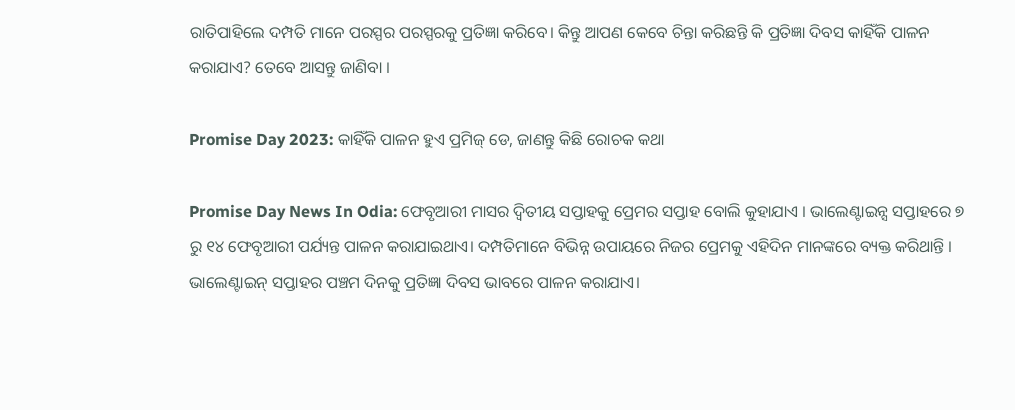ରାତିପାହିଲେ ଦମ୍ପତି ମାନେ ପରସ୍ପର ପରସ୍ପରକୁ ପ୍ରତିଜ୍ଞା କରିବେ। କିନ୍ତୁ ଆପଣ କେବେ ଚିନ୍ତା କରିଛନ୍ତି କି ପ୍ରତିଜ୍ଞା ଦିବସ କାହିଁକି ପାଳନ କରାଯାଏ? ତେବେ ଆସନ୍ତୁ ଜାଣିବା ।

Promise Day 2023: କାହିଁକି ପାଳନ ହୁଏ ପ୍ରମିଜ୍ ଡେ, ଜାଣନ୍ତୁ କିଛି ରୋଚକ କଥା

Promise Day News In Odia: ଫେବୃଆରୀ ମାସର ଦ୍ୱିତୀୟ ସପ୍ତାହକୁ ପ୍ରେମର ସପ୍ତାହ ବୋଲି କୁହାଯାଏ । ଭାଲେଣ୍ଟାଇନ୍ସ ସପ୍ତାହରେ ୭ ରୁ ୧୪ ଫେବୃଆରୀ ପର୍ଯ୍ୟନ୍ତ ପାଳନ କରାଯାଇଥାଏ। ଦମ୍ପତିମାନେ ବିଭିନ୍ନ ଉପାୟରେ ନିଜର ପ୍ରେମକୁ ଏହିଦିନ ମାନଙ୍କରେ ବ୍ୟକ୍ତ କରିଥାନ୍ତି । ଭାଲେଣ୍ଟାଇନ୍ ସପ୍ତାହର ପଞ୍ଚମ ଦିନକୁ ପ୍ରତିଜ୍ଞା ଦିବସ ଭାବରେ ପାଳନ କରାଯାଏ।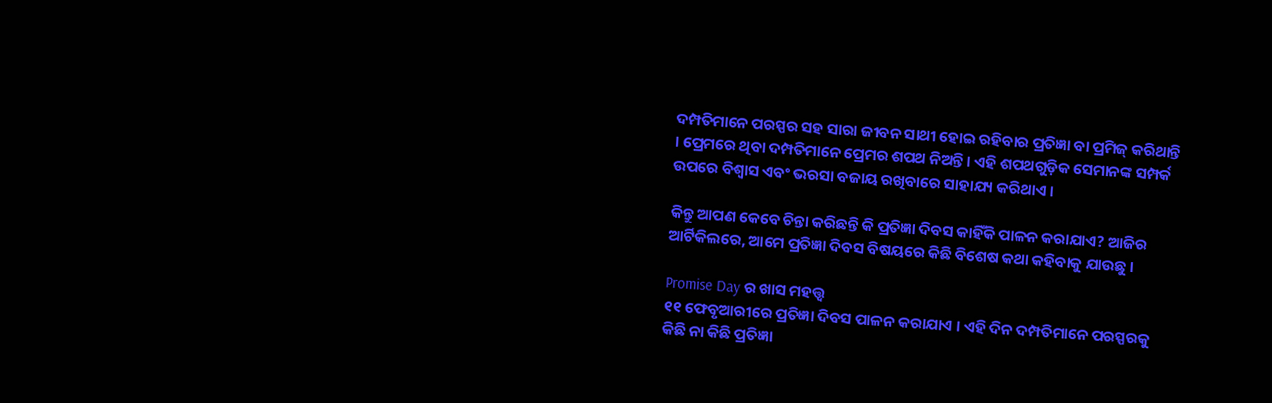ଦମ୍ପତିମାନେ ପରସ୍ପର ସହ ସାରା ଜୀବନ ସାଥୀ ହୋଇ ରହିବାର ପ୍ରତିଜ୍ଞା ବା ପ୍ରମିଜ୍ କରିଥାନ୍ତି । ପ୍ରେମରେ ଥିବା ଦମ୍ପତିମାନେ ପ୍ରେମର ଶପଥ ନିଅନ୍ତି । ଏହି ଶପଥଗୁଡ଼ିକ ସେମାନଙ୍କ ସମ୍ପର୍କ ଉପରେ ବିଶ୍ୱାସ ଏବଂ ଭରସା ବଜାୟ ରଖିବାରେ ସାହାଯ୍ୟ କରିଥାଏ ।

କିନ୍ତୁ ଆପଣ କେବେ ଚିନ୍ତା କରିଛନ୍ତି କି ପ୍ରତିଜ୍ଞା ଦିବସ କାହିଁକି ପାଳନ କରାଯାଏ? ଆଜିର ଆର୍ଟିକିଲରେ, ଆମେ ପ୍ରତିଜ୍ଞା ଦିବସ ବିଷୟରେ କିଛି ବିଶେଷ କଥା କହିବାକୁ ଯାଉଛୁ ।

Promise Day ର ଖାସ ମହତ୍ତ୍ୱ
୧୧ ଫେବୃଆରୀରେ ପ୍ରତିଜ୍ଞା ଦିବସ ପାଳନ କରାଯାଏ । ଏହି ଦିନ ଦମ୍ପତିମାନେ ପରସ୍ପରକୁ କିଛି ନା କିଛି ପ୍ରତିଜ୍ଞା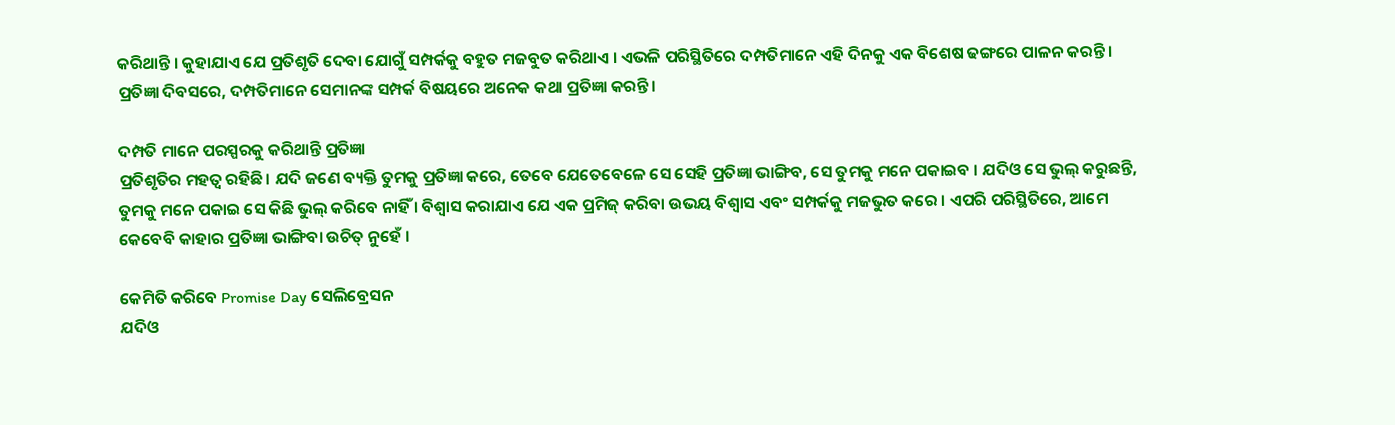କରିଥାନ୍ତି । କୁହାଯାଏ ଯେ ପ୍ରତିଶୃତି ଦେବା ଯୋଗୁଁ ସମ୍ପର୍କକୁ ବହୁତ ମଜବୁତ କରିଥାଏ । ଏଭଳି ପରିସ୍ଥିତିରେ ଦମ୍ପତିମାନେ ଏହି ଦିନକୁ ଏକ ବିଶେଷ ଢଙ୍ଗରେ ପାଳନ କରନ୍ତି । ପ୍ରତିଜ୍ଞା ଦିବସରେ, ଦମ୍ପତିମାନେ ସେମାନଙ୍କ ସମ୍ପର୍କ ବିଷୟରେ ଅନେକ କଥା ପ୍ରତିଜ୍ଞା କରନ୍ତି।

ଦମ୍ପତି ମାନେ ପରସ୍ପରକୁ କରିଥାନ୍ତି ପ୍ରତିଜ୍ଞା
ପ୍ରତିଶୃତିର ମହତ୍ୱ ରହିଛି। ଯଦି ଜଣେ ବ୍ୟକ୍ତି ତୁମକୁ ପ୍ରତିଜ୍ଞା କରେ, ତେବେ ଯେତେବେଳେ ସେ ସେହି ପ୍ରତିଜ୍ଞା ଭାଙ୍ଗିବ, ସେ ତୁମକୁ ମନେ ପକାଇବ । ଯଦିଓ ସେ ଭୁଲ୍ କରୁଛନ୍ତି, ତୁମକୁ ମନେ ପକାଇ ସେ କିଛି ଭୁଲ୍ କରିବେ ନାହିଁ । ବିଶ୍ୱାସ କରାଯାଏ ଯେ ଏକ ପ୍ରମିଜ୍ କରିବା ଉଭୟ ବିଶ୍ୱାସ ଏବଂ ସମ୍ପର୍କକୁ ମଜଭୁତ କରେ । ଏପରି ପରିସ୍ଥିତିରେ, ଆମେ କେବେବି କାହାର ପ୍ରତିଜ୍ଞା ଭାଙ୍ଗିବା ଉଚିତ୍ ନୁହେଁ ।

କେମିତି କରିବେ Promise Day ସେଲିବ୍ରେସନ
ଯଦିଓ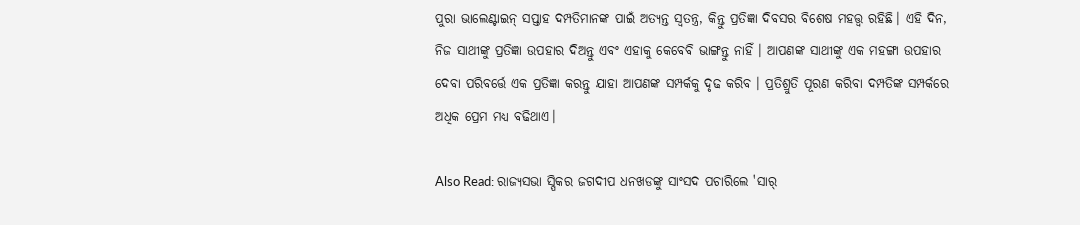ପୁରା ଭାଲେଣ୍ଟାଇନ୍ ସପ୍ତାହ ଦମ୍ପତିମାନଙ୍କ ପାଇଁ ଅତ୍ୟନ୍ତ ସ୍ୱତନ୍ତ୍ର, କିନ୍ତୁ ପ୍ରତିଜ୍ଞା ଦିବସର ବିଶେଷ ମହତ୍ତ୍ୱ ରହିଛି। ଏହି ଦିନ, ନିଜ ସାଥୀଙ୍କୁ ପ୍ରତିଜ୍ଞା ଉପହାର ଦିଅନ୍ତୁ ଏବଂ ଏହାକୁ କେବେବି ଭାଙ୍ଗନ୍ତୁ ନାହିଁ । ଆପଣଙ୍କ ସାଥୀଙ୍କୁ ଏକ ମହଙ୍ଗା ଉପହାର ଦେବା ପରିବର୍ତ୍ତେ ଏକ ପ୍ରତିଜ୍ଞା କରନ୍ତୁ ଯାହା ଆପଣଙ୍କ ସମ୍ପର୍କକୁ ଦୃଢ କରିବ । ପ୍ରତିଶ୍ରୁତି ପୂରଣ କରିବା ଦମ୍ପତିଙ୍କ ସମ୍ପର୍କରେ ଅଧିକ ପ୍ରେମ ମଧ୍ୟ ବଢିଥାଏ।

Also Read: ରାଜ୍ୟସଭା ସ୍ପିକର ଜଗଦୀପ ଧନଖଡଙ୍କୁ ସାଂସଦ ପଚାରିଲେ 'ସାର୍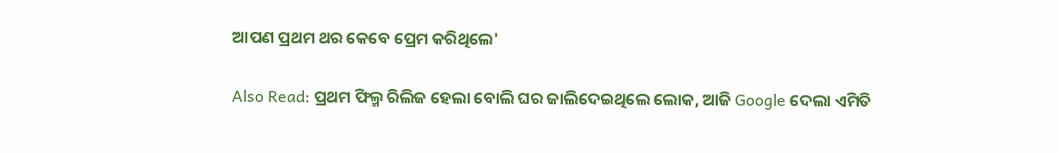ଆପଣ ପ୍ରଥମ ଥର କେବେ ପ୍ରେମ କରିଥିଲେ'

Also Read: ପ୍ରଥମ ଫିଲ୍ମ ରିଲିଜ ହେଲା ବୋଲି ଘର ଜାଲିଦେଇଥିଲେ ଲୋକ, ଆଜି Google ଦେଲା ଏମିତି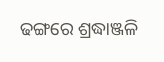ଢଙ୍ଗରେ ଶ୍ରଦ୍ଧାଞ୍ଜଳି